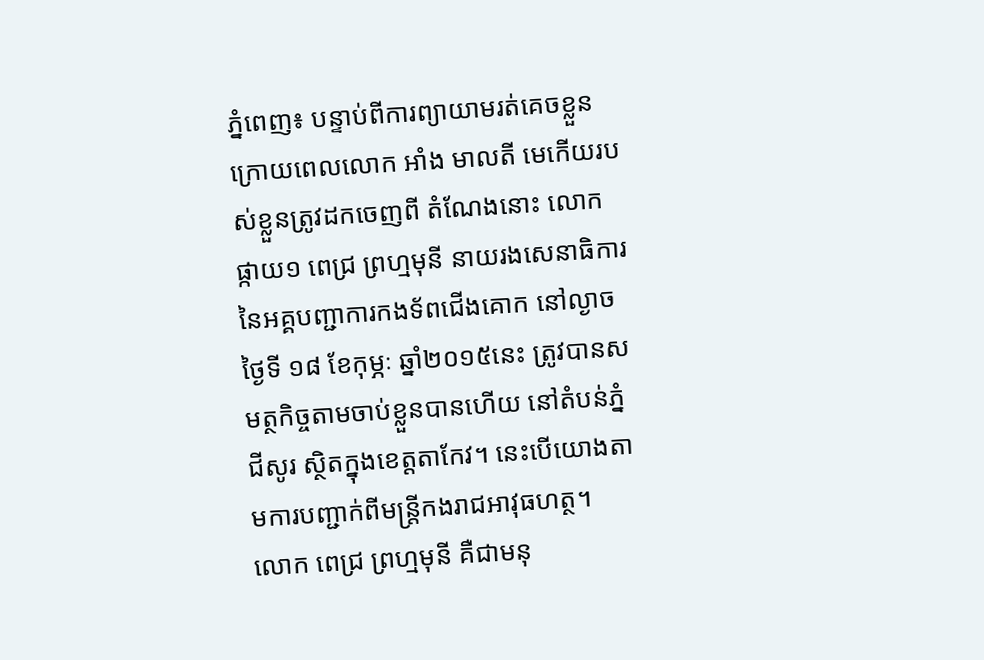ភ្នំពេញ៖ បន្ទាប់ពីការព្យាយាមរត់គេចខ្លួន ក្រោយពេលលោក អាំង មាលតី មេកើយរបស់ខ្លួនត្រូវដកចេញពី តំណែងនោះ លោកផ្កាយ១ ពេជ្រ ព្រហ្មមុនី នាយរងសេនាធិការ នៃអគ្គបញ្ជាការកងទ័ពជើងគោក នៅល្ងាចថ្ងៃទី ១៨ ខែកុម្ភៈ ឆ្នាំ២០១៥នេះ ត្រូវបានសមត្ថកិច្ចតាមចាប់ខ្លួនបានហើយ នៅតំបន់ភ្នំជីសូរ ស្ថិតក្នុងខេត្តតាកែវ។ នេះបើយោងតាមការបញ្ជាក់ពីមន្រ្តីកងរាជអាវុធហត្ថ។
លោក ពេជ្រ ព្រហ្មមុនី គឺជាមនុ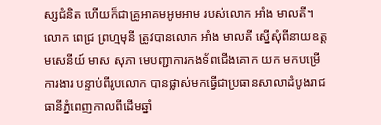ស្សជំនិត ហើយក៏ជាគ្រូអាគមអូមអាម របស់លោក អាំង មាលតី។ លោក ពេជ្រ ព្រហ្មមុនី ត្រូវបានលោក អាំង មាលតី ស្នើសុំពីនាយឧត្តមសេនីយ៍ មាស សុភា មេបញ្ជាការកងទ័ពជើងគោក យក មកបម្រើការងារ បន្ទាប់ពីរូបលោក បានផ្លាស់មកធ្វើជាប្រធានសាលាដំបូងរាជធានីភ្នំពេញកាលពីដើមឆ្នាំ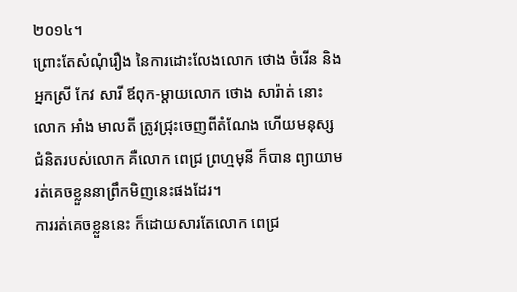២០១៤។
ព្រោះតែសំណុំរឿង នៃការដោះលែងលោក ថោង ចំរើន និងអ្នកស្រី កែវ សារី ឪពុក-ម្តាយលោក ថោង សារ៉ាត់ នោះ លោក អាំង មាលតី ត្រូវជ្រុះចេញពីតំណែង ហើយមនុស្សជំនិតរបស់លោក គឺលោក ពេជ្រ ព្រហ្មមុនី ក៏បាន ព្យាយាមរត់គេចខ្លួននាព្រឹកមិញនេះផងដែរ។
ការរត់គេចខ្លួននេះ ក៏ដោយសារតែលោក ពេជ្រ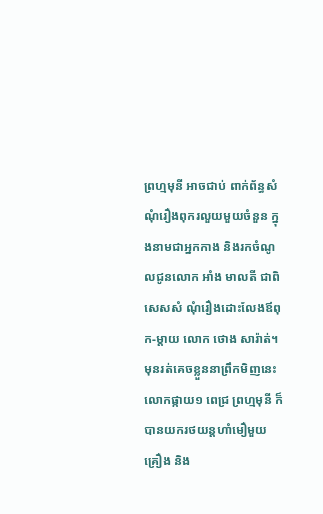ព្រហ្មមុនី អាចជាប់ ពាក់ព័ន្ធសំណុំរឿងពុករលួយមួយចំនួន ក្នុងនាមជាអ្នកកាង និងរកចំណូលជូនលោក អាំង មាលតី ជាពិសេសសំ ណុំរឿងដោះលែងឪពុក-ម្តាយ លោក ថោង សារ៉ាត់។
មុនរត់គេចខ្លួននាព្រឹកមិញនេះ លោកផ្កាយ១ ពេជ្រ ព្រហ្មមុនី ក៏បានយករថយន្តហាំមឿមួយគ្រឿង និង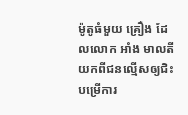ម៉ូតូធំមួយ គ្រឿង ដែលលោក អាំង មាលតី យកពីជនល្មើសឲ្យជិះបម្រើការ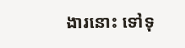ងារនោះ ទៅទុ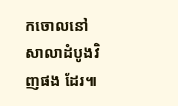កចោលនៅសាលាដំបូងវិញផង ដែរ៕